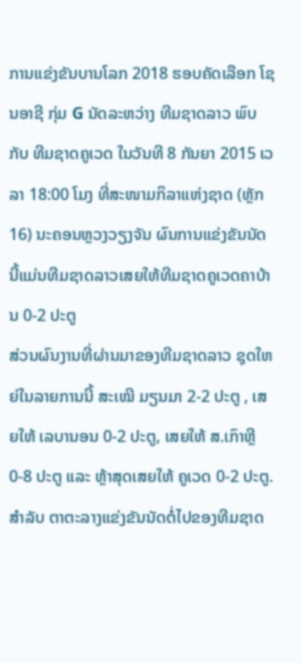ການແຂ່ງຂັນບານໂລກ 2018 ຮອບຄັດເລືອກ ໂຊນອາຊີ ກຸ່ມ G ນັດລະຫວ່າງ ທີມຊາດລາວ ພົບກັບ ທີມຊາດຄູເວດ ໃນວັນທີ 8 ກັນຍາ 2015 ເວລາ 18:00 ໂມງ ທີ່ສະໜາມກິລາແຫ່ງຊາດ (ຫຼັກ 16) ນະຄອນຫຼວງວຽງຈັນ ຜົນການແຂ່ງຂັນນັດນີ້ແມ່ນທີມຊາດລາວເສຍໃຫ້ທີມຊາດຄູເວດຄາບ້ານ 0-2 ປະຕູ
ສ່ວນຜົນງານທີ່ຜ່ານມາຂອງທີມຊາດລາວ ຊຸດໃຫຍ່ໃນລາຍການນີ້ ສະເໝີ ມຽນມາ 2-2 ປະຕູ , ເສຍໃຫ້ ເລບານອນ 0-2 ປະຕູ, ເສຍໃຫ້ ສ.ເກົາຫຼີ 0-8 ປະຕູ ແລະ ຫຼ້າສຸດເສຍໃຫ້ ຄູເວດ 0-2 ປະຕູ.
ສຳລັບ ຕາຕະລາງແຂ່ງຂັນນັດຕໍ່ໄປຂອງທີມຊາດ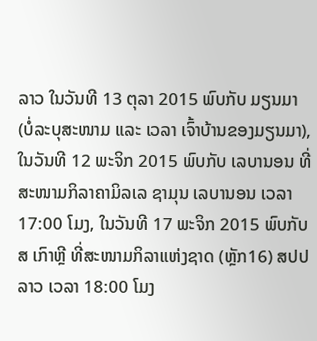ລາວ ໃນວັນທີ 13 ຕຸລາ 2015 ພົບກັບ ມຽນມາ (ບໍ່ລະບຸສະໜາມ ແລະ ເວລາ ເຈົ້າບ້ານຂອງມຽນມາ), ໃນວັນທີ 12 ພະຈິກ 2015 ພົບກັບ ເລບານອນ ທີ່ສະໜາມກິລາຄາມິລເລ ຊາມຸນ ເລບານອນ ເວລາ 17:00 ໂມງ, ໃນວັນທີ 17 ພະຈິກ 2015 ພົບກັບ ສ ເກົາຫຼີ ທີ່ສະໜາມກິລາແຫ່ງຊາດ (ຫຼັກ16) ສປປ ລາວ ເວລາ 18:00 ໂມງ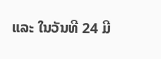ແລະ ໃນວັນທີ 24 ມີ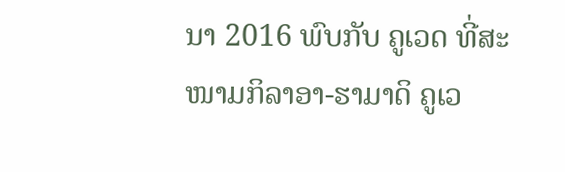ນາ 2016 ພົບກັບ ຄູເວດ ທີ່ສະໜາມກິລາອາ-ຮາມາດິ ຄູເວ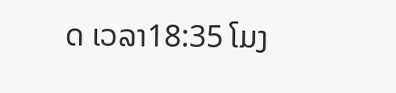ດ ເວລາ18:35 ໂມງ